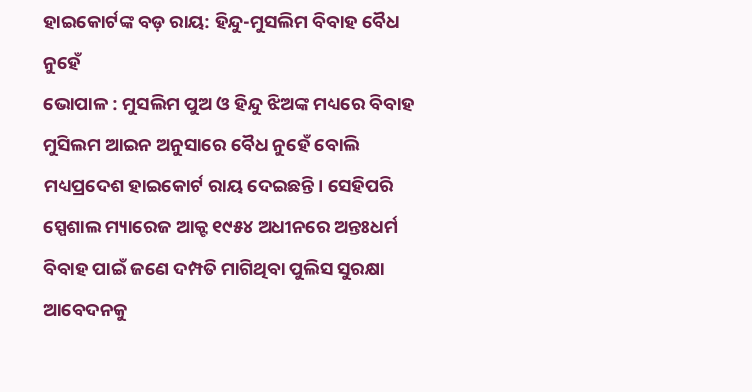ହାଇକୋର୍ଟଙ୍କ ବଡ଼ ରାୟ: ହିନ୍ଦୁ-ମୁସଲିମ ବିବାହ ବୈଧ ନୁହେଁ
ଭୋପାଳ : ମୁସଲିମ ପୁଅ ଓ ହିନ୍ଦୁ ଝିଅଙ୍କ ମଧ୍ୟରେ ବିବାହ ମୁସିଲମ ଆଇନ ଅନୁସାରେ ବୈଧ ନୁହେଁ ବୋଲି ମଧ୍ୟପ୍ରଦେଶ ହାଇକୋର୍ଟ ରାୟ ଦେଇଛନ୍ତି। ସେହିପରି ସ୍ପେଶାଲ ମ୍ୟାରେଜ ଆକ୍ଟ ୧୯୫୪ ଅଧୀନରେ ଅନ୍ତଃଧର୍ମ ବିବାହ ପାଇଁ ଜଣେ ଦମ୍ପତି ମାଗିଥିବା ପୁଲିସ ସୁରକ୍ଷା ଆବେଦନକୁ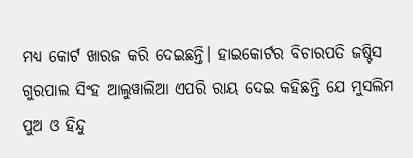ମଧ୍ୟ କୋର୍ଟ ଖାରଜ କରି ଦେଇଛନ୍ତି। ହାଇକୋର୍ଟର ବିଚାରପତି ଜଷ୍ଟିସ ଗୁରପାଲ ସିଂହ ଆଲୁୱାଲିଆ ଏପରି ରାୟ ଦେଇ କହିଛନ୍ତି ଯେ ମୁସଲିମ ପୁଅ ଓ ହିନ୍ଦୁ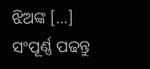ଝିଅଙ୍କ […]
ସଂପୂର୍ଣ୍ଣ ପଢନ୍ତୁ